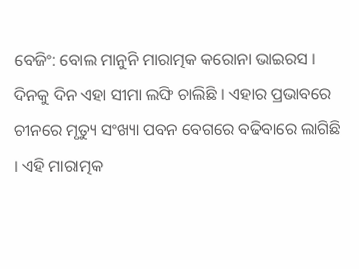ବେଜିଂ: ବୋଲ ମାନୁନି ମାରାତ୍ମକ କରୋନା ଭାଇରସ । ଦିନକୁ ଦିନ ଏହା ସୀମା ଲଙ୍ଘି ଚାଲିଛି । ଏହାର ପ୍ରଭାବରେ ଚୀନରେ ମୃତ୍ୟୁ ସଂଖ୍ୟା ପବନ ବେଗରେ ବଢିବାରେ ଲାଗିଛି । ଏହି ମାରାତ୍ମକ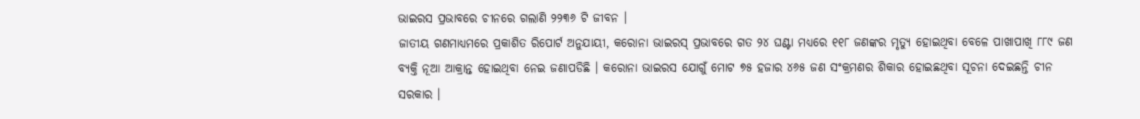ଭାଇରସ ପ୍ରଭାବରେ ଚୀନରେ ଗଲାଣି ୨୨୩୬ ଟି ଜୀବନ ।
ଜାତୀୟ ଗଣମାଧ୍ୟମରେ ପ୍ରକାଶିତ ରିପୋର୍ଟ ଅନୁଯାୟୀ, କରୋନା ଭାଇରସ୍ ପ୍ରଭାବରେ ଗତ ୨୪ ଘଣ୍ଟା ମଧ୍ୟରେ ୧୧୮ ଜଣଙ୍କର ମୃତ୍ୟୁ ହୋଇଥିବା ବେଳେ ପାଖାପାଖି ୮୮୯ ଜଣ ବ୍ୟକ୍ତି ନୂଆ ଆକ୍ରାନ୍ତ ହୋଇଥିବା ନେଇ ଜଣାପଡିଛି । କରୋନା ଭାଇରସ ଯୋଗୁଁ ମୋଟ ୭୫ ହଜାର ୪୬୫ ଜଣ ସଂକ୍ରମଣର ଶିକାର ହୋଇଛଥିବା ସୂଚନା ଦେଇଛନ୍ତି ଚୀନ ସରକାର ।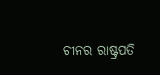ଚୀନର ରାଷ୍ଟ୍ରପତି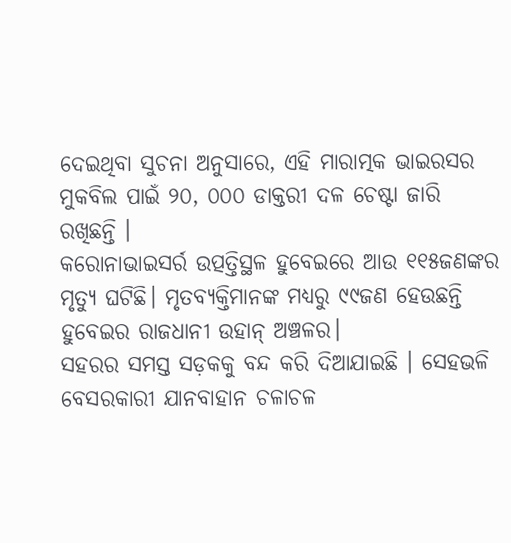ଦେଇଥିବା ସୁଚନା ଅନୁସାରେ, ଏହି ମାରାତ୍ମକ ଭାଇରସର ମୁକବିଲ ପାଇଁ ୨୦, ୦୦୦ ଡାକ୍ତରୀ ଦଳ ଚେଷ୍ଟା ଜାରି ରଖିଛନ୍ତି ।
କରୋନାଭାଇସର୍ର ଉତ୍ପତ୍ତିସ୍ଥଳ ହୁବେଇରେ ଆଉ ୧୧୫ଜଣଙ୍କର ମୃତ୍ୟୁ ଘଟିଛି। ମୃତବ୍ୟକ୍ତିମାନଙ୍କ ମଧ୍ୟରୁ ୯୯ଜଣ ହେଉଛନ୍ତି ହୁବେଇର ରାଜଧାନୀ ଉହାନ୍ ଅଞ୍ଚଳର।
ସହରର ସମସ୍ତ ସଡ଼କକୁ ବନ୍ଦ କରି ଦିଆଯାଇଛି । ସେହଭଳି ବେସରକାରୀ ଯାନବାହାନ ଚଳାଚଳ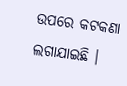ଉପରେ କଟକଣା ଲଗାଯାଇଛି ।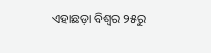ଏହାଛଡ଼ା ବିଶ୍ୱର ୨୫ରୁ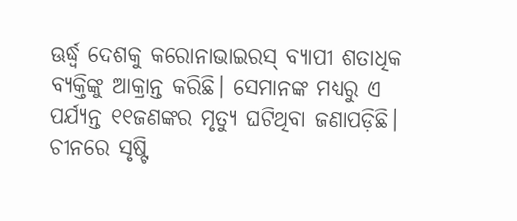ଊର୍ଦ୍ଧ୍ୱ ଦେଶକୁ କରୋନାଭାଇରସ୍ ବ୍ୟାପୀ ଶତାଧିକ ବ୍ୟକ୍ତିଙ୍କୁ ଆକ୍ରାନ୍ତ କରିଛି। ସେମାନଙ୍କ ମଧ୍ୟରୁ ଏ ପର୍ଯ୍ୟନ୍ତ ୧୧ଜଣଙ୍କର ମୃତ୍ୟୁ ଘଟିଥିବା ଜଣାପଡ଼ିଛି।
ଚୀନରେ ସୃଷ୍ଟି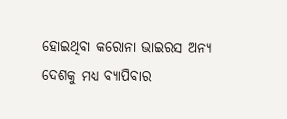ହୋଇଥିବା କରୋନା ଭାଇରସ ଅନ୍ୟ ଦେଶକୁ ମଧ୍ୟ ବ୍ୟାପିବାର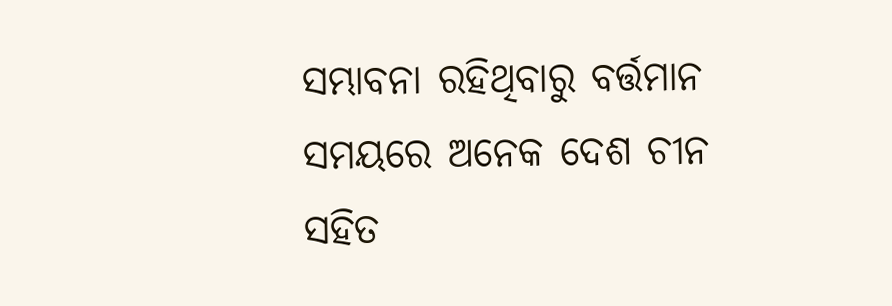ସମ୍ଭାବନା ରହିଥିବାରୁ ବର୍ତ୍ତମାନ ସମୟରେ ଅନେକ ଦେଶ ଚୀନ ସହିତ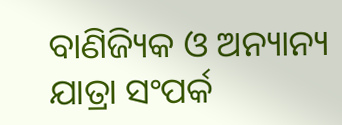ବାଣିଜ୍ୟିକ ଓ ଅନ୍ୟାନ୍ୟ ଯାତ୍ରା ସଂପର୍କ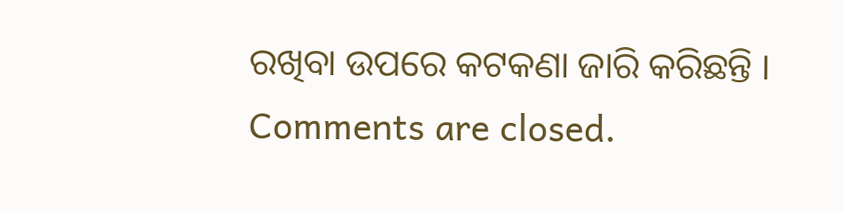ରଖିବା ଉପରେ କଟକଣା ଜାରି କରିଛନ୍ତି ।
Comments are closed.